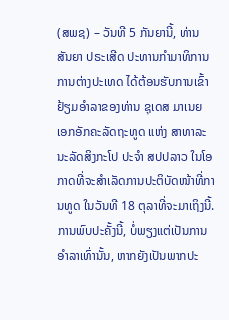(ສພຊ) – ວັນທີ 5 ກັນຍານີ້, ທ່ານ ສັນຍາ ປຣະເສີດ ປະທານກຳມາທິການການຕ່າງປະເທດ ໄດ້ຕ້ອນຮັບການເຂົ້າຢ້ຽມອຳລາຂອງທ່ານ ຊຸເດສ ມາເນຍ ເອກອັກຄະລັດຖະທູດ ແຫ່ງ ສາທາລະນະລັດສິງກະໂປ ປະຈຳ ສປປລາວ ໃນໂອກາດທີ່ຈະສຳເລັດການປະຕິບັດໜ້າທີ່ການທູດ ໃນວັນທີ 18 ຕຸລາທີ່ຈະມາເຖິງນີ້.
ການພົບປະຄັ້ງນີ້, ບໍ່ພຽງແຕ່ເປັນການອຳລາເທົ່ານັ້ນ, ຫາກຍັງເປັນພາກປະ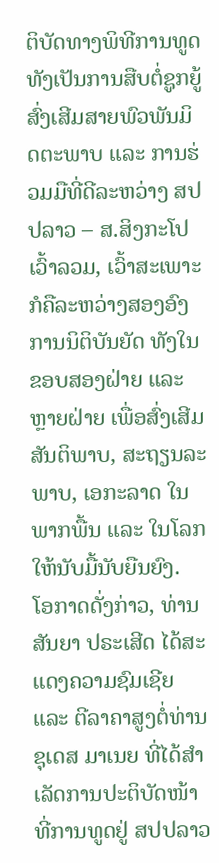ຕິບັດທາງພິທີການທູດ ທັງເປັນການສືບຕໍ່ຊູກຍູ້ສົ່ງເສີມສາຍພົວພັນມິດຕະພາບ ແລະ ການຮ່ວມມືທີ່ດີລະຫວ່າງ ສປປລາວ – ສ.ສິງກະໂປ ເວົ້າລວມ, ເວົ້າສະເພາະກໍຄືລະຫວ່າງສອງອົງການນິຕິບັນຍັດ ທັງໃນຂອບສອງຝ່າຍ ແລະ ຫຼາຍຝ່າຍ ເພື່ອສົ່ງເສີມສັນຕິພາບ, ສະຖຽນລະພາບ, ເອກະລາດ ໃນພາກພື້ນ ແລະ ໃນໂລກ ໃຫ້ນັບມື້ນັບຍືນຍົງ.
ໂອກາດດັ່ງກ່າວ, ທ່ານ ສັນຍາ ປຣະເສີດ ໄດ້ສະແດງຄວາມຊົມເຊີຍ ແລະ ຕີລາຄາສູງຕໍ່ທ່ານ ຊຸເດສ ມາເນຍ ທີ່ໄດ້ສຳເລັດການປະຕິບັດໜ້າທີ່ການທູດຢູ່ ສປປລາວ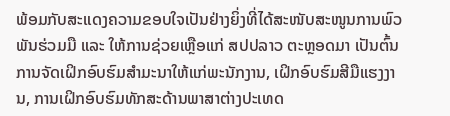ພ້ອມກັບສະແດງຄວາມຂອບໃຈເປັນຢ່າງຍິ່ງທີ່ໄດ້ສະໜັບສະໜູນການພົວພັນຮ່ວມມື ແລະ ໃຫ້ການຊ່ວຍເຫຼືອແກ່ ສປປລາວ ຕະຫຼອດມາ ເປັນຕົ້ນການຈັດເຝິກອົບຮົມສໍາມະນາໃຫ້ແກ່ພະນັກງານ, ເຝິກອົບຮົມສີມືແຮງງານ, ການເຝິກອົບຮົມທັກສະດ້ານພາສາຕ່າງປະເທດ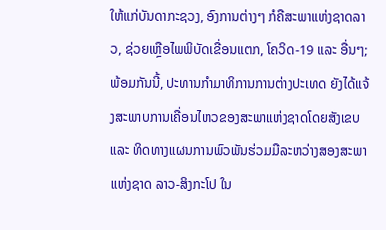ໃຫ້ແກ່ບັນດາກະຊວງ, ອົງການຕ່າງໆ ກໍຄືສະພາແຫ່ງຊາດລາວ, ຊ່ວຍເຫຼືອໄພພິບັດເຂື່ອນແຕກ, ໂຄວິດ-19 ແລະ ອື່ນໆ; ພ້ອມກັນນີ້, ປະທານກຳມາທິການການຕ່າງປະເທດ ຍັງໄດ້ແຈ້ງສະພາບການເຄື່ອນໄຫວຂອງສະພາແຫ່ງຊາດໂດຍສັງເຂບ ແລະ ທິດທາງແຜນການພົວພັນຮ່ວມມືລະຫວ່າງສອງສະພາແຫ່ງຊາດ ລາວ-ສິງກະໂປ ໃນ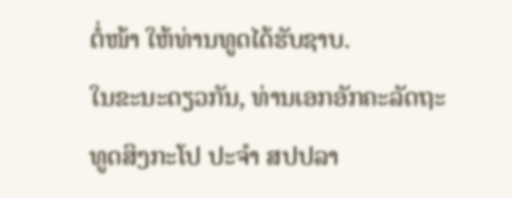ຕໍ່ໜ້າ ໃຫ້ທ່ານທູດໄດ້ຮັບຊາບ.
ໃນຂະນະດຽວກັນ, ທ່ານເອກອັກຄະລັດຖະທູດສິງກະໂປ ປະຈຳ ສປປລາ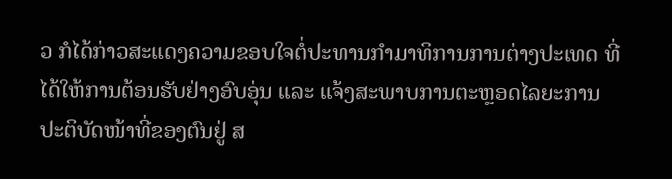ວ ກໍໄດ້ກ່າວສະແດງຄວາມຂອບໃຈຕໍ່ປະທານກຳມາທິການການຕ່າງປະເທດ ທີ່ໄດ້ໃຫ້ການຕ້ອນຮັບຢ່າງອົບອຸ່ນ ແລະ ແຈ້ງສະພາບການຕະຫຼອດໄລຍະການປະຕິບັດໜ້າທີ່ຂອງຕົນຢູ່ ສ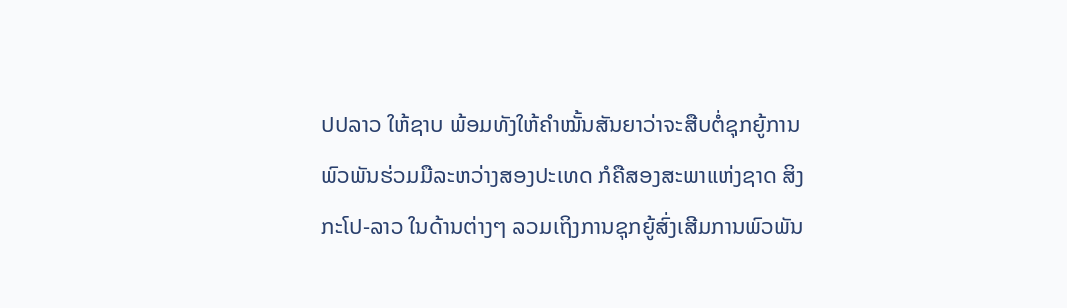ປປລາວ ໃຫ້ຊາບ ພ້ອມທັງໃຫ້ຄຳໝັ້ນສັນຍາວ່າຈະສືບຕໍ່ຊຸກຍູ້ການພົວພັນຮ່ວມມືລະຫວ່າງສອງປະເທດ ກໍຄືສອງສະພາແຫ່ງຊາດ ສິງກະໂປ-ລາວ ໃນດ້ານຕ່າງໆ ລວມເຖິງການຊຸກຍູ້ສົ່ງເສີມການພົວພັນ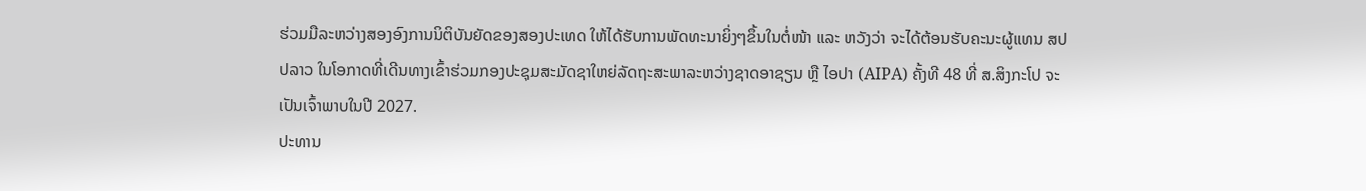ຮ່ວມມືລະຫວ່າງສອງອົງການນິຕິບັນຍັດຂອງສອງປະເທດ ໃຫ້ໄດ້ຮັບການພັດທະນາຍິ່ງໆຂຶ້ນໃນຕໍ່ໜ້າ ແລະ ຫວັງວ່າ ຈະໄດ້ຕ້ອນຮັບຄະນະຜູ້ແທນ ສປປລາວ ໃນໂອກາດທີ່ເດີນທາງເຂົ້າຮ່ວມກອງປະຊຸມສະມັດຊາໃຫຍ່ລັດຖະສະພາລະຫວ່າງຊາດອາຊຽນ ຫຼື ໄອປາ (AIPA) ຄັ້ງທີ 48 ທີ່ ສ.ສິງກະໂປ ຈະເປັນເຈົ້າພາບໃນປີ 2027.
ປະທານ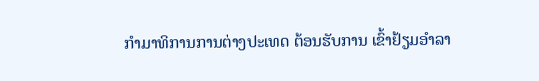ກຳມາທິການການຕ່າງປະເທດ ຕ້ອນຮັບການ ເຂົ້າຢ້ຽມອຳລາ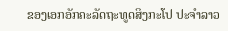ຂອງເອກອັກຄະລັດຖະທູດສິງກະໂປ ປະຈຳລາວ